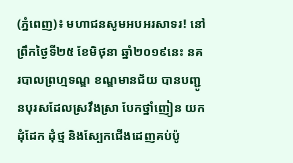(ភ្នំពេញ)៖ មហាជនសូមអបអរសាទរ! នៅព្រឹកថ្ងៃទី២៥ ខែមិថុនា ឆ្នាំ២០១៩នេះ នគរបាលព្រហ្មទណ្ឌ ខណ្ឌមានជ័យ បានបញ្ជូនបុរសដែលស្រវឹងស្រា បែកថ្នាំញៀន យកដុំដែក ដុំថ្ម និងស្បែកជើងដេញគប់ប៉ូ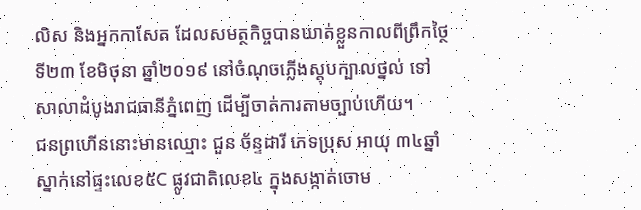លិស និងអ្នកកាសែត ដែលសមត្ថកិច្ចបានឃាត់ខ្លួនកាលពីព្រឹកថ្ថៃទី២៣ ខែមិថុនា ឆ្នាំ២០១៩ នៅចំណុចភ្លើងស្តុបក្បាលថ្នល់ ទៅសាលាដំបូងរាជធានីភ្នំពេញ ដើម្បីចាត់ការតាមច្បាប់ហើយ។
ជនព្រហើននោះមានឈ្មោះ ជួន ច័ន្ទដារី ភេទប្រុស អាយុ ៣៤ឆ្នាំ ស្នាក់នៅផ្ទះលេខ៥C ផ្លូវជាតិលេខ៤ ក្នុងសង្កាត់ចោម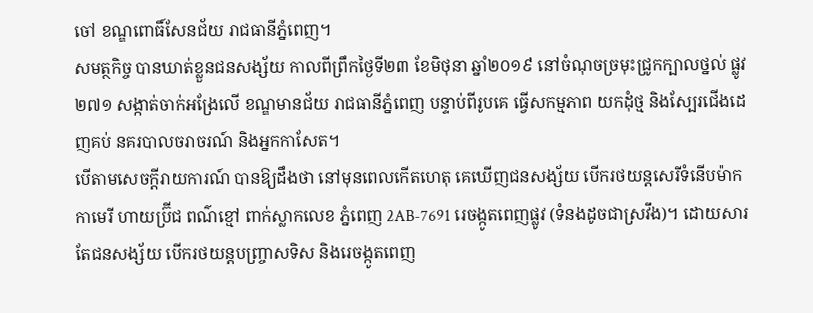ចៅ ខណ្ឌពោធិ៍សែនជ័យ រាជធានីភ្នំពេញ។
សមត្ថកិច្ច បានឃាត់ខ្លួនជនសង្ស័យ កាលពីព្រឹកថ្ងៃទី២៣ ខែមិថុនា ឆ្នាំ២០១៩ នៅចំណុចច្រមុះជ្រូកក្បាលថ្នល់ ផ្លូវ២៧១ សង្កាត់ចាក់អង្រែលើ ខណ្ឌមានជ័យ រាជធានីភ្នំពេញ បន្ទាប់ពីរូបគេ ធ្វើសកម្មភាព យកដុំថ្ម និងស្បែរជើងដេញគប់ នគរបាលចរាចរណ៍ និងអ្នកកាសែត។
បើតាមសេចក្តីរាយការណ៍ បានឱ្យដឹងថា នៅមុនពេលកើតហេតុ គេឃើញជនសង្ស័យ បើករថយន្តសេរីទំនើបម៉ាក កាមេរី ហាយប្រ៊ីជ ពណ៌ខ្មៅ ពាក់ស្លាកលេខ ភ្នំពេញ 2AB-7691 រេចង្កូតពេញផ្លូវ (ទំនងដូចជាស្រវឹង)។ ដោយសារ តែជនសង្ស័យ បើករថយន្តបញ្ច្រាសទិស និងរេចង្កូតពេញ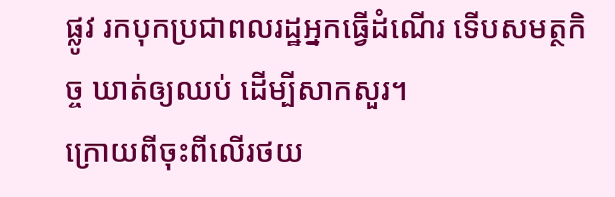ផ្លូវ រកបុកប្រជាពលរដ្ឋអ្នកធ្វើដំណើរ ទើបសមត្ថកិច្ច ឃាត់ឲ្យឈប់ ដើម្បីសាកសួរ។
ក្រោយពីចុះពីលើរថយ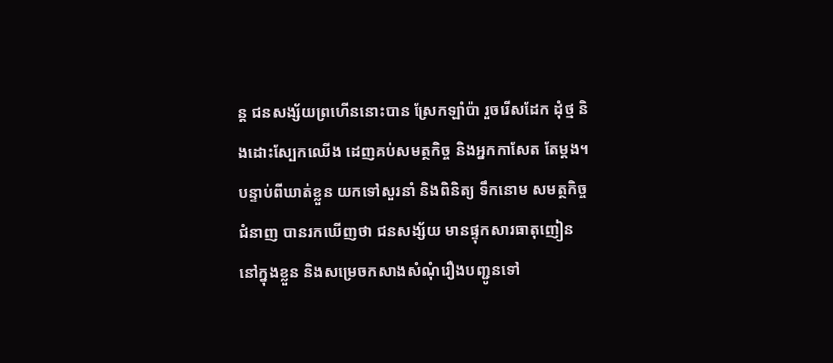ន្ត ជនសង្ស័យព្រហើននោះបាន ស្រែកឡាំប៉ា រួចរើសដែក ដុំថ្ម និងដោះស្បែកឈើង ដេញគប់សមត្ថកិច្ច និងអ្នកកាសែត តែម្តង។
បន្ទាប់ពីឃាត់ខ្លួន យកទៅសួរនាំ និងពិនិត្យ ទឹកនោម សមត្ថកិច្ចជំនាញ បានរកឃើញថា ជនសង្ស័យ មានផ្ទុកសារធាតុញៀននៅក្នុងខ្លួន និងសម្រេចកសាងសំណុំរឿងបញ្ជូនទៅ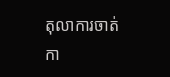តុលាការចាត់កា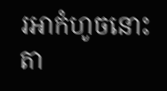រអាកំហូចនោះតា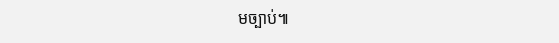មច្បាប់៕